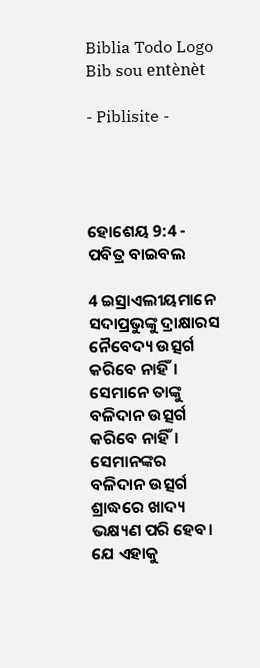Biblia Todo Logo
Bib sou entènèt

- Piblisite -




ହୋଶେୟ 9:4 - ପବିତ୍ର ବାଇବଲ

4 ଇସ୍ରାଏଲୀୟମାନେ ସଦାପ୍ରଭୁଙ୍କୁ ଦ୍ରାକ୍ଷାରସ ନୈବେଦ୍ୟ ଉତ୍ସର୍ଗ କରିବେ ନାହିଁ। ସେମାନେ ତାଙ୍କୁ ବଳିଦାନ ଉତ୍ସର୍ଗ କରିବେ ନାହିଁ। ସେମାନଙ୍କର ବଳିଦାନ ଉତ୍ସର୍ଗ ଶ୍ରାଦ୍ଧରେ ଖାଦ୍ୟ ଭକ୍ଷ୍ୟଣ ପରି ହେବ। ଯେ ଏହାକୁ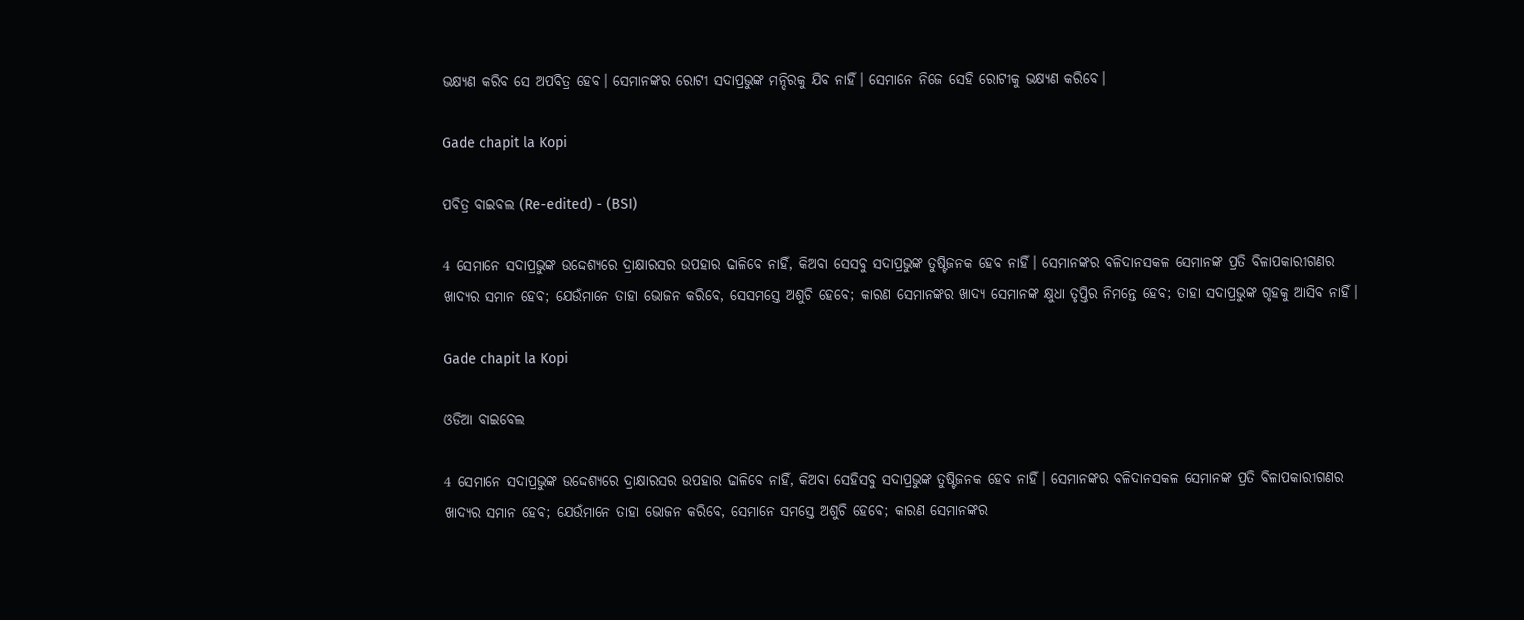ଭକ୍ଷ୍ୟଣ କରିବ ସେ ଅପବିତ୍ର ହେବ। ସେମାନଙ୍କର ରୋଟୀ ସଦାପ୍ରଭୁଙ୍କ ମନ୍ଦିରକୁ ଯିବ ନାହିଁ। ସେମାନେ ନିଜେ ସେହି ରୋଟୀକୁ ଭକ୍ଷ୍ୟଣ କରିବେ।

Gade chapit la Kopi

ପବିତ୍ର ବାଇବଲ (Re-edited) - (BSI)

4 ସେମାନେ ସଦାପ୍ରଭୁଙ୍କ ଉଦ୍ଦେଶ୍ୟରେ ଦ୍ରାକ୍ଷାରସର ଉପହାର ଢାଳିବେ ନାହିଁ, କିଅବା ସେସବୁ ସଦାପ୍ରଭୁଙ୍କ ତୁଷ୍ଟିଜନକ ହେବ ନାହିଁ। ସେମାନଙ୍କର ବଳିଦାନସକଳ ସେମାନଙ୍କ ପ୍ରତି ବିଳାପକାରୀଗଣର ଖାଦ୍ୟର ସମାନ ହେବ; ଯେଉଁମାନେ ତାହା ଭୋଜନ କରିବେ, ସେସମସ୍ତେ ଅଶୁଚି ହେବେ; କାରଣ ସେମାନଙ୍କର ଖାଦ୍ୟ ସେମାନଙ୍କ କ୍ଷୁଧା ତୃପ୍ତିର ନିମନ୍ତେ ହେବ; ତାହା ସଦାପ୍ରଭୁଙ୍କ ଗୃହକୁ ଆସିବ ନାହିଁ।

Gade chapit la Kopi

ଓଡିଆ ବାଇବେଲ

4 ସେମାନେ ସଦାପ୍ରଭୁଙ୍କ ଉଦ୍ଦେଶ୍ୟରେ ଦ୍ରାକ୍ଷାରସର ଉପହାର ଢାଳିବେ ନାହିଁ, କିଅବା ସେହିସବୁ ସଦାପ୍ରଭୁଙ୍କ ତୁଷ୍ଟିଜନକ ହେବ ନାହିଁ। ସେମାନଙ୍କର ବଳିଦାନସକଳ ସେମାନଙ୍କ ପ୍ରତି ବିଳାପକାରୀଗଣର ଖାଦ୍ୟର ସମାନ ହେବ; ଯେଉଁମାନେ ତାହା ଭୋଜନ କରିବେ, ସେମାନେ ସମସ୍ତେ ଅଶୁଚି ହେବେ; କାରଣ ସେମାନଙ୍କର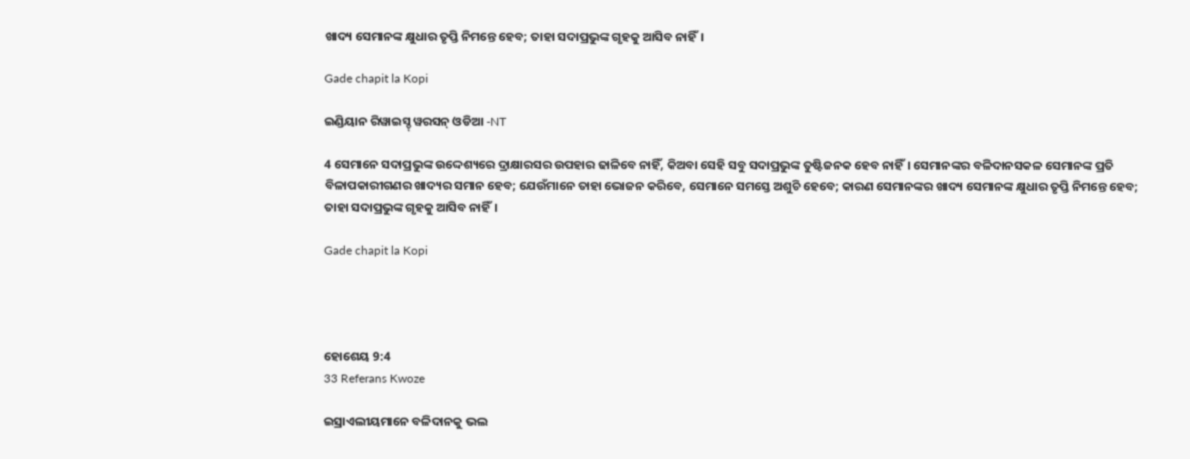ଖାଦ୍ୟ ସେମାନଙ୍କ କ୍ଷୁଧାର ତୃପ୍ତି ନିମନ୍ତେ ହେବ; ତାହା ସଦାପ୍ରଭୁଙ୍କ ଗୃହକୁ ଆସିବ ନାହିଁ।

Gade chapit la Kopi

ଇଣ୍ଡିୟାନ ରିୱାଇସ୍ଡ୍ ୱରସନ୍ ଓଡିଆ -NT

4 ସେମାନେ ସଦାପ୍ରଭୁଙ୍କ ଉଦ୍ଦେଶ୍ୟରେ ଦ୍ରାକ୍ଷାରସର ଉପହାର ଢାଳିବେ ନାହିଁ, କିଅବା ସେହି ସବୁ ସଦାପ୍ରଭୁଙ୍କ ତୁଷ୍ଟିଜନକ ହେବ ନାହିଁ। ସେମାନଙ୍କର ବଳିଦାନସକଳ ସେମାନଙ୍କ ପ୍ରତି ବିଳାପକାରୀଗଣର ଖାଦ୍ୟର ସମାନ ହେବ; ଯେଉଁମାନେ ତାହା ଭୋଜନ କରିବେ, ସେମାନେ ସମସ୍ତେ ଅଶୁଚି ହେବେ; କାରଣ ସେମାନଙ୍କର ଖାଦ୍ୟ ସେମାନଙ୍କ କ୍ଷୁଧାର ତୃପ୍ତି ନିମନ୍ତେ ହେବ; ତାହା ସଦାପ୍ରଭୁଙ୍କ ଗୃହକୁ ଆସିବ ନାହିଁ।

Gade chapit la Kopi




ହୋଶେୟ 9:4
33 Referans Kwoze

ଇସ୍ରାଏଲୀୟମାନେ ବଳିଦାନକୁ ଭଲ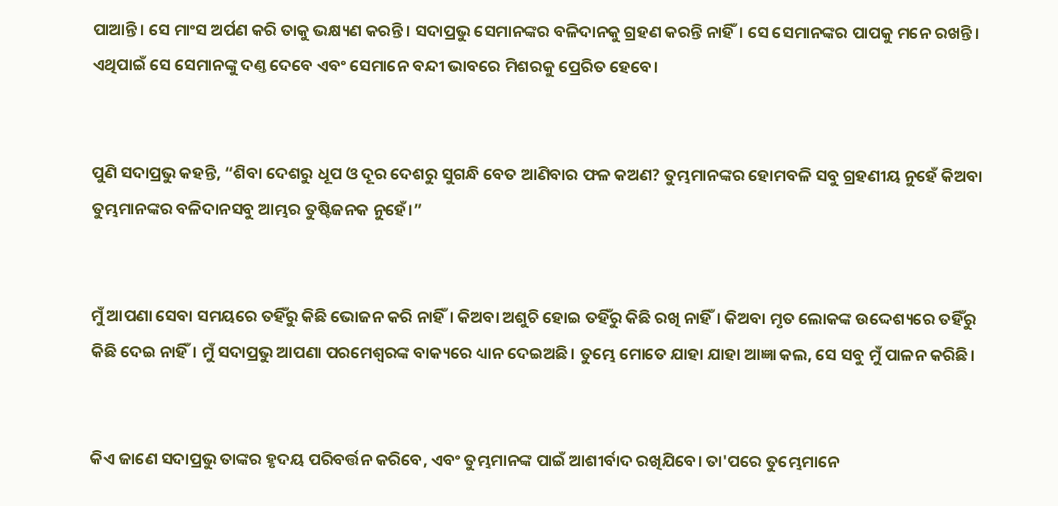ପାଆନ୍ତି। ସେ ମାଂସ ଅର୍ପଣ କରି ତାକୁ ଭକ୍ଷ୍ୟଣ କରନ୍ତି। ସଦାପ୍ରଭୁ ସେମାନଙ୍କର ବଳିଦାନକୁ ଗ୍ରହଣ କରନ୍ତି ନାହିଁ। ସେ ସେମାନଙ୍କର ପାପକୁ ମନେ ରଖନ୍ତି। ଏଥିପାଇଁ ସେ ସେମାନଙ୍କୁ ଦଣ୍ତ ଦେବେ ଏବଂ ସେମାନେ ବନ୍ଦୀ ଭାବରେ ମିଶରକୁ ପ୍ରେରିତ ହେବେ।


ପୁଣି ସଦାପ୍ରଭୁ କହନ୍ତି, “ଶିବା ଦେଶରୁ ଧୂପ ଓ ଦୂର ଦେଶରୁ ସୁଗନ୍ଧି ବେତ ଆଣିବାର ଫଳ କଅଣ? ତୁମ୍ଭମାନଙ୍କର ହୋମବଳି ସବୁ ଗ୍ରହଣୀୟ ନୁହେଁ କିଅବା ତୁମ୍ଭମାନଙ୍କର ବଳିଦାନସବୁ ଆମ୍ଭର ତୁଷ୍ଟିଜନକ ନୁହେଁ।”


ମୁଁ ଆପଣା ସେବା ସମୟରେ ତହିଁରୁ କିଛି ଭୋଜନ କରି ନାହିଁ। କିଅବା ଅଶୁଚି ହୋଇ ତହିଁରୁ କିଛି ରଖି ନାହିଁ। କିଅବା ମୃତ ଲୋକଙ୍କ ଉଦ୍ଦେଶ୍ୟରେ ତହିଁରୁ କିଛି ଦେଇ ନାହିଁ। ମୁଁ ସଦାପ୍ରଭୁ ଆପଣା ପରମେଶ୍ୱରଙ୍କ ବାକ୍ୟରେ ଧ୍ୟାନ ଦେଇଅଛି। ତୁମ୍ଭେ ମୋତେ ଯାହା ଯାହା ଆଜ୍ଞା କଲ, ସେ ସବୁ ମୁଁ ପାଳନ କରିଛି।


କିଏ ଜାଣେ ସଦାପ୍ରଭୁ ତାଙ୍କର ହୃଦୟ ପରିବର୍ତ୍ତନ କରିବେ, ଏବଂ ତୁମ୍ଭମାନଙ୍କ ପାଇଁ ଆଶୀର୍ବାଦ ରଖିଯିବେ। ତା'ପରେ ତୁମ୍ଭେମାନେ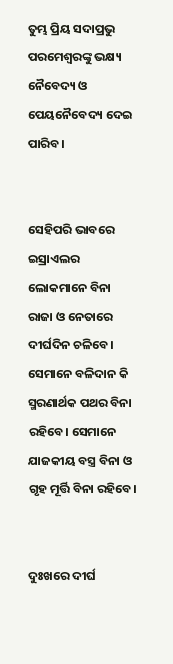ତୁମ୍ଭ ପ୍ରିୟ ସଦାପ୍ରଭୁ ପରମେଶ୍ୱରଙ୍କୁ ଭକ୍ଷ୍ୟ ନୈବେଦ୍ୟ ଓ ପେୟନୈବେଦ୍ୟ ଦେଇ ପାରିବ।


ସେହିପରି ଭାବରେ ଇସ୍ରାଏଲର ଲୋକମାନେ ବିନା ରାଜା ଓ ନେତାରେ ଦୀର୍ଘଦିନ ଚଳିବେ। ସେମାନେ ବଳିଦାନ କି ସ୍ମରଣାର୍ଥକ ପଥର ବିନା ରହିବେ। ସେମାନେ ଯାଜକୀୟ ବସ୍ତ୍ର ବିନା ଓ ଗୃହ ମୂର୍ତ୍ତି ବିନା ରହିବେ।


ଦୁଃଖରେ ଦୀର୍ଘ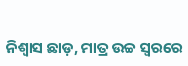ନିଶ୍ୱାସ ଛାଡ଼, ମାତ୍ର ଉଚ୍ଚ ସ୍ୱରରେ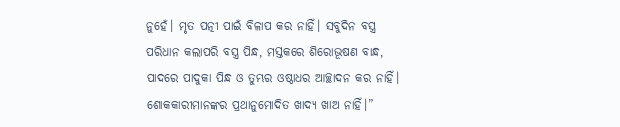ନୁହେଁ। ମୃତ ପତ୍ନୀ ପାଇଁ ବିଳାପ କର ନାହିଁ। ସବୁଦିନ ବସ୍ତ୍ର ପରିଧାନ କଲାପରି ବସ୍ତ୍ର ପିନ୍ଧ, ମସ୍ତକରେ ଶିରୋଭୂଷଣ ବାନ୍ଧ, ପାଦରେ ପାଦୁକା ପିନ୍ଧ ଓ ତୁମ୍ଭର ଓଷ୍ଠାଧର ଆଚ୍ଛାଦନ କର ନାହିଁ। ଶୋକକାରୀମାନଙ୍କର ପ୍ରଥାନୁମୋଦିତ ଖାଦ୍ୟ ଖାଅ ନାହିଁ।”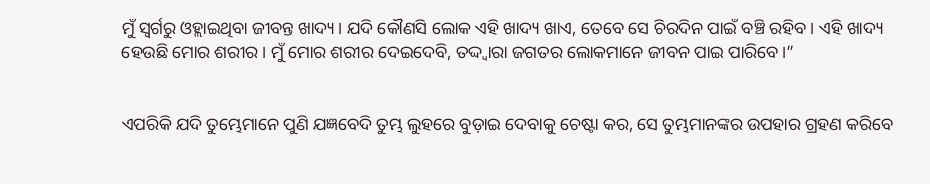ମୁଁ ସ୍ୱର୍ଗରୁ ଓହ୍ଲାଇଥିବା ଜୀବନ୍ତ ଖାଦ୍ୟ। ଯଦି କୌଣସି ଲୋକ ଏହି ଖାଦ୍ୟ ଖାଏ, ତେବେ ସେ ଚିରଦିନ ପାଇଁ ବଞ୍ଚି ରହିବ। ଏହି ଖାଦ୍ୟ ହେଉଛି ମୋର ଶରୀର। ମୁଁ ମୋର ଶରୀର ଦେଇଦେବି, ତଦ୍ଦ୍ୱାରା ଜଗତର ଲୋକମାନେ ଜୀବନ ପାଇ ପାରିବେ।”


ଏପରିକି ଯଦି ତୁମ୍ଭେମାନେ ପୁଣି ଯଜ୍ଞବେଦି ତୁମ୍ଭ ଲୁହରେ ବୁଡ଼ାଇ ଦେବାକୁ ଚେଷ୍ଟା କର, ସେ ତୁମ୍ଭମାନଙ୍କର ଉପହାର ଗ୍ରହଣ କରିବେ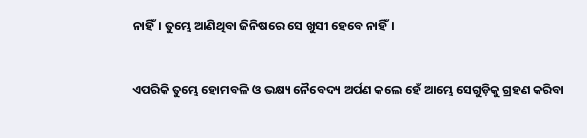ନାହିଁ। ତୁମ୍ଭେ ଆଣିଥିବା ଜିନିଷରେ ସେ ଖୁସୀ ହେବେ ନାହିଁ।


ଏପରିକି ତୁମ୍ଭେ ହୋମବଳି ଓ ଭକ୍ଷ୍ୟ ନୈବେଦ୍ୟ ଅର୍ପଣ କଲେ ହେଁ ଆମ୍ଭେ ସେଗୁଡ଼ିକୁ ଗ୍ରହଣ କରିବା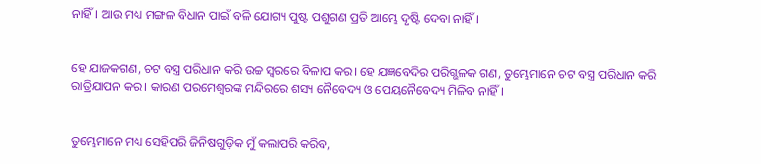ନାହିଁ। ଆଉ ମଧ୍ୟ ମଙ୍ଗଳ ବିଧାନ ପାଇଁ ବଳି ଯୋଗ୍ୟ ପୁଷ୍ଟ ପଶୁଗଣ ପ୍ରତି ଆମ୍ଭେ ଦୃଷ୍ଟି ଦେବା ନାହିଁ।


ହେ ଯାଜକଗଣ, ଚଟ ବସ୍ତ୍ର ପରିଧାନ କରି ଉଚ୍ଚ ସ୍ୱରରେ ବିଳାପ କର। ହେ ଯଜ୍ଞବେଦିର ପରିଗ୍ଭଳକ ଗଣ, ତୁମ୍ଭେମାନେ ଚଟ ବସ୍ତ୍ର ପରିଧାନ କରି ରାତ୍ରିଯାପନ କର। କାରଣ ପରମେଶ୍ୱରଙ୍କ ମନ୍ଦିରରେ ଶସ୍ୟ ନୈବେଦ୍ୟ ଓ ପେୟନୈବେଦ୍ୟ ମିଳିବ ନାହିଁ।


ତୁମ୍ଭେମାନେ ମଧ୍ୟ ସେହିପରି ଜିନିଷଗୁଡ଼ିକ ମୁଁ କଲାପରି କରିବ,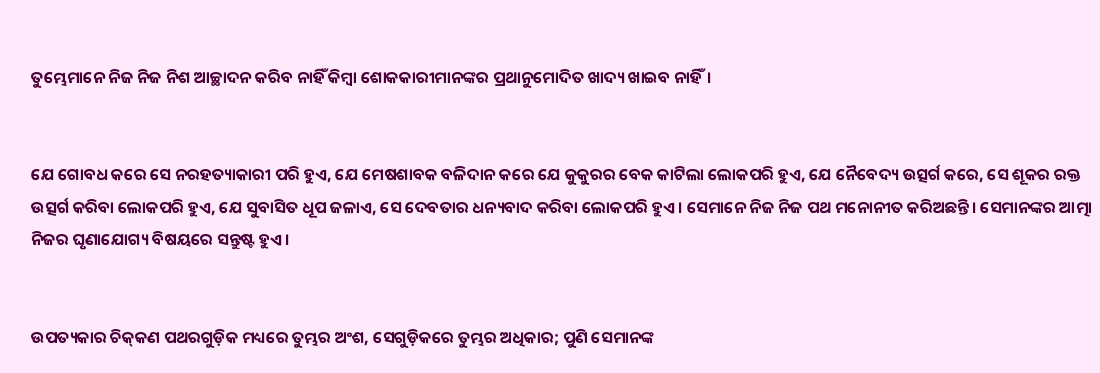ତୁମ୍ଭେମାନେ ନିଜ ନିଜ ନିଶ ଆଚ୍ଛାଦନ କରିବ ନାହିଁ କିମ୍ବା ଶୋକକାରୀମାନଙ୍କର ପ୍ରଥାନୁମୋଦିତ ଖାଦ୍ୟ ଖାଇବ ନାହିଁ।


ଯେ ଗୋବଧ କରେ ସେ ନରହତ୍ୟାକାରୀ ପରି ହୁଏ, ଯେ ମେଷଶାବକ ବଳିଦାନ କରେ ଯେ କୁକୁରର ବେକ କାଟିଲା ଲୋକପରି ହୁଏ, ଯେ ନୈବେଦ୍ୟ ଉତ୍ସର୍ଗ କରେ, ସେ ଶୂକର ରକ୍ତ ଉତ୍ସର୍ଗ କରିବା ଲୋକପରି ହୁଏ, ଯେ ସୁବାସିତ ଧୂପ ଜଳାଏ, ସେ ଦେବତାର ଧନ୍ୟବାଦ କରିବା ଲୋକପରି ହୁଏ। ସେମାନେ ନିଜ ନିଜ ପଥ ମନୋନୀତ କରିଅଛନ୍ତି। ସେମାନଙ୍କର ଆତ୍ମା ନିଜର ଘୃଣାଯୋଗ୍ୟ ବିଷୟରେ ସନ୍ତୁଷ୍ଟ ହୁଏ।


ଉପତ୍ୟକାର ଚି‌କ୍‌କଣ ପଥରଗୁଡ଼ିକ ମଧ୍ୟରେ ତୁମ୍ଭର ଅଂଶ, ସେଗୁଡ଼ିକରେ ତୁମ୍ଭର ଅଧିକାର; ପୁଣି ସେମାନଙ୍କ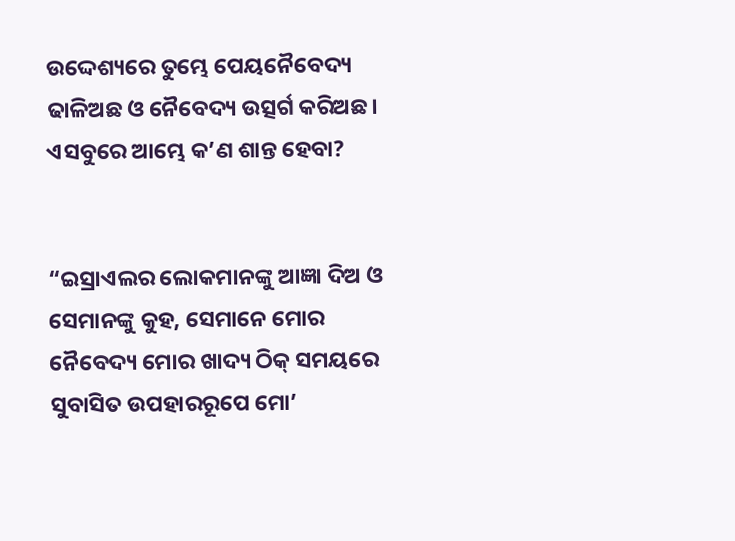ଉଦ୍ଦେଶ୍ୟରେ ତୁମ୍ଭେ ପେୟନୈବେଦ୍ୟ ଢାଳିଅଛ ଓ ନୈବେଦ୍ୟ ଉତ୍ସର୍ଗ କରିଅଛ। ଏସବୁରେ ଆମ୍ଭେ କ’ଣ ଶାନ୍ତ ହେବା?


“ଇସ୍ରାଏଲର ଲୋକମାନଙ୍କୁ ଆଜ୍ଞା ଦିଅ ଓ ସେମାନଙ୍କୁ କୁହ, ସେମାନେ ମୋର ନୈବେଦ୍ୟ ମୋର ଖାଦ୍ୟ ଠିକ୍ ସମୟରେ ସୁବାସିତ ଉପହାରରୂପେ ମୋ’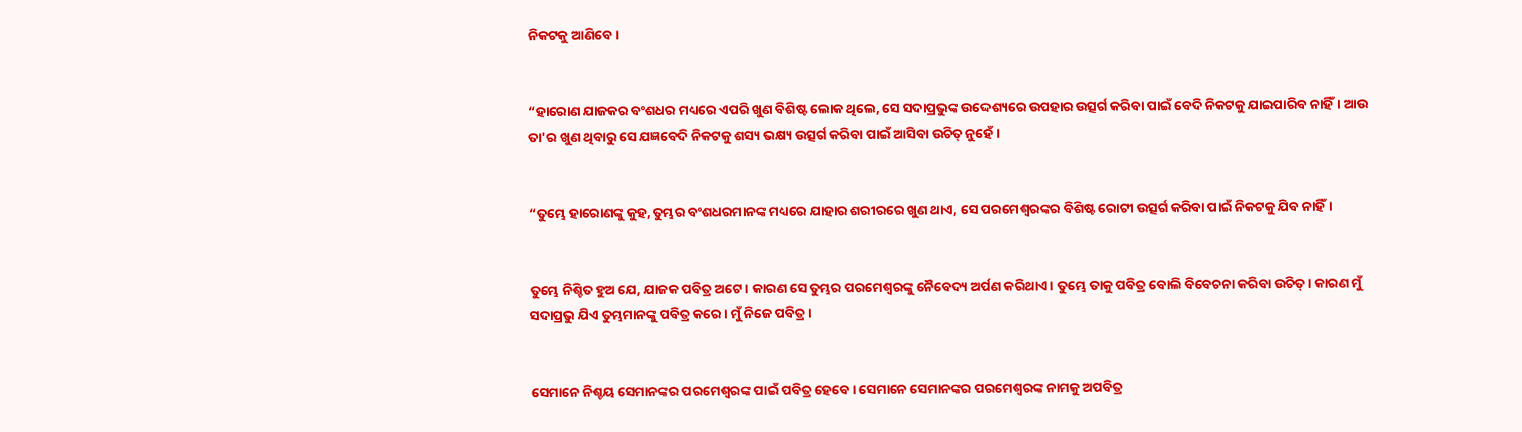ନିକଟକୁ ଆଣିବେ।


“ହାରୋଣ ଯାଜକର ବଂଶଧର ମଧ୍ୟରେ ଏପରି ଖୁଣ ବିଶିଷ୍ଟ ଲୋକ ଥିଲେ, ସେ ସଦାପ୍ରଭୁଙ୍କ ଉଦ୍ଦେଶ୍ୟରେ ଉପହାର ଉତ୍ସର୍ଗ କରିବା ପାଇଁ ବେଦି ନିକଟକୁ ଯାଇପାରିବ ନାହିଁ। ଆଉ ତା'ର ଖୁଣ ଥିବାରୁ ସେ ଯଜ୍ଞବେଦି ନିକଟକୁ ଶସ୍ୟ ଭକ୍ଷ୍ୟ ଉତ୍ସର୍ଗ କରିବା ପାଇଁ ଆସିବା ଉଚିତ୍ ନୁହେଁ।


“ତୁମ୍ଭେ ହାରୋଣଙ୍କୁ କୁହ, ତୁମ୍ଭର ବଂଶଧରମାନଙ୍କ ମଧ୍ୟରେ ଯାହାର ଶରୀରରେ ଖୁଣ ଥାଏ, ସେ ପରମେଶ୍ୱରଙ୍କର ବିଶିଷ୍ଟ ରୋଟୀ ଉତ୍ସର୍ଗ କରିବା ପାଇଁ ନିକଟକୁ ଯିବ ନାହିଁ।


ତୁମ୍ଭେ ନିଶ୍ଚିତ ହୁଅ ଯେ, ଯାଜକ ପବିତ୍ର ଅଟେ। କାରଣ ସେ ତୁମ୍ଭର ପରମେଶ୍ୱରଙ୍କୁ ନୈବେଦ୍ୟ ଅର୍ପଣ କରିଥାଏ। ତୁମ୍ଭେ ତାକୁ ପବିତ୍ର ବୋଲି ବିବେଚନା କରିବା ଉଚିତ୍। କାରଣ ମୁଁ ସଦାପ୍ରଭୁ ଯିଏ ତୁମ୍ଭମାନଙ୍କୁ ପବିତ୍ର କରେ। ମୁଁ ନିଜେ ପବିତ୍ର।


ସେମାନେ ନିଶ୍ଚୟ ସେମାନଙ୍କର ପରମେଶ୍ୱରଙ୍କ ପାଇଁ ପବିତ୍ର ହେବେ। ସେମାନେ ସେମାନଙ୍କର ପରମେଶ୍ୱରଙ୍କ ନାମକୁ ଅପବିତ୍ର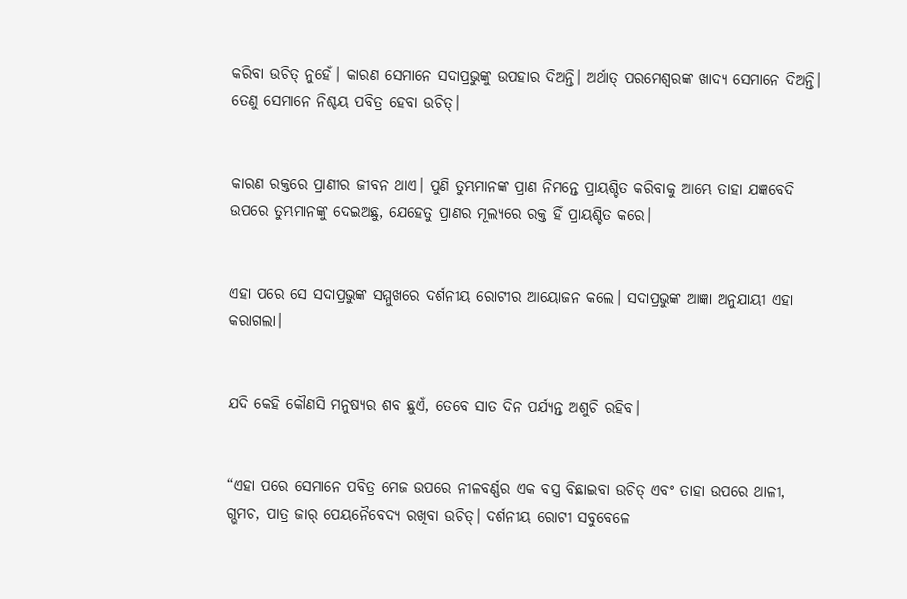କରିବା ଉଚିତ୍ ନୁହେଁ। କାରଣ ସେମାନେ ସଦାପ୍ରଭୁଙ୍କୁ ଉପହାର ଦିଅନ୍ତି। ଅର୍ଥାତ୍ ପରମେଶ୍ୱରଙ୍କ ଖାଦ୍ୟ ସେମାନେ ଦିଅନ୍ତି। ତେଣୁ ସେମାନେ ନିଶ୍ଚୟ ପବିତ୍ର ହେବା ଉଚିତ୍।


କାରଣ ରକ୍ତରେ ପ୍ରାଣୀର ଜୀବନ ଥାଏ। ପୁଣି ତୁମ୍ଭମାନଙ୍କ ପ୍ରାଣ ନିମନ୍ତେ ପ୍ରାୟଶ୍ଚିତ କରିବାକୁ ଆମ୍ଭେ ତାହା ଯଜ୍ଞବେଦି ଉପରେ ତୁମ୍ଭମାନଙ୍କୁ ଦେଇଅଛୁ, ଯେହେତୁ ପ୍ରାଣର ମୂଲ୍ୟରେ ରକ୍ତ ହିଁ ପ୍ରାୟଶ୍ଚିତ କରେ।


ଏହା ପରେ ସେ ସଦାପ୍ରଭୁଙ୍କ ସମ୍ମୁଖରେ ଦର୍ଶନୀୟ ରୋଟୀର ଆୟୋଜନ କଲେ। ସଦାପ୍ରଭୁଙ୍କ ଆଜ୍ଞା ଅନୁଯାୟୀ ଏହା କରାଗଲା।


ଯଦି କେହି କୌଣସି ମନୁଷ୍ୟର ଶବ ଛୁଏଁ, ତେବେ ସାତ ଦିନ ପର୍ଯ୍ୟନ୍ତ ଅଶୁଚି ରହିବ।


“ଏହା ପରେ ସେମାନେ ପବିତ୍ର ମେଜ ଉପରେ ନୀଳବର୍ଣ୍ଣର ଏକ ବସ୍ତ୍ର ବିଛାଇବା ଉଚିତ୍ ଏବଂ ତାହା ଉପରେ ଥାଳୀ, ଗ୍ଭମଚ, ପାତ୍ର ଜାର୍ ପେୟନୈବେଦ୍ୟ ରଖିବା ଉଚିତ୍। ଦର୍ଶନୀୟ ରୋଟୀ ସବୁବେଳେ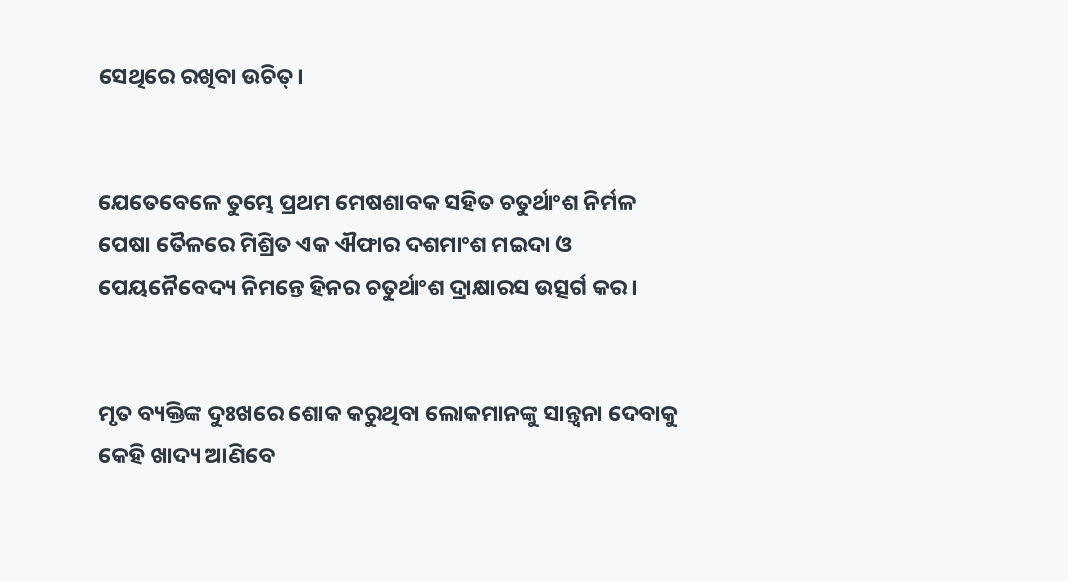ସେଥିରେ ରଖିବା ଉଚିତ୍।


ଯେତେବେଳେ ତୁମ୍ଭେ ପ୍ରଥମ ମେଷଶାବକ ସହିତ ଚତୁର୍ଥାଂଶ ନିର୍ମଳ ପେଷା ତୈଳରେ ମିଶ୍ରିତ ଏକ ଐଫାର ଦଶମାଂଶ ମଇଦା ଓ ପେୟନୈବେଦ୍ୟ ନିମନ୍ତେ ହିନର ଚତୁର୍ଥାଂଶ ଦ୍ରାକ୍ଷାରସ ଉତ୍ସର୍ଗ କର।


ମୃତ ବ୍ୟକ୍ତିଙ୍କ ଦୁଃଖରେ ଶୋକ କରୁଥିବା ଲୋକମାନଙ୍କୁ ସାନ୍ତ୍ୱନା ଦେବାକୁ କେହି ଖାଦ୍ୟ ଆଣିବେ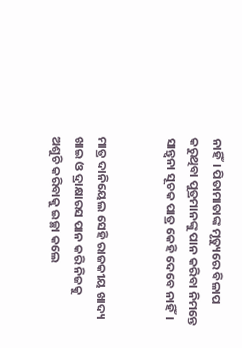ନାହିଁ। ପିତାମାତାଙ୍କ ମୃତ୍ୟୁରେ ବିଳାପ କରୁଥିବା ପୁତ୍ରମାନଙ୍କୁ ପାନ କରିବା ନିମନ୍ତେ ସାନ୍ତ୍ୱନା ସୂଚକ ପାତ୍ର କେହି ଦେବେ ନାହିଁ।


ମାତ୍ର ଦାନିୟେଲ ସେହି ରାଜକୀୟ ଖାଦ୍ୟ ଖାଇ ଓ ଦ୍ରାକ୍ଷାରସ ପାନ କରି ନିଜକୁ ଅଶୁଚି କରିବାକୁ ଇଚ୍ଛା କଲେ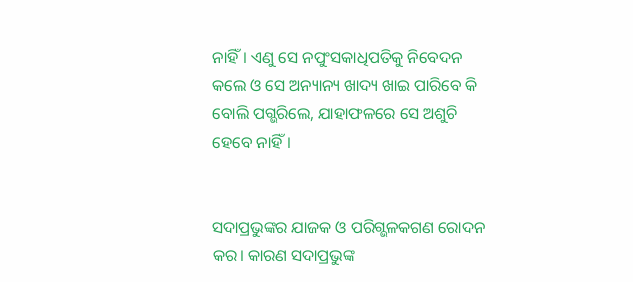ନାହିଁ। ଏଣୁ ସେ ନପୁଂସକାଧିପତିକୁ ନିବେଦନ କଲେ ଓ ସେ ଅନ୍ୟାନ୍ୟ ଖାଦ୍ୟ ଖାଇ ପାରିବେ କି ବୋଲି ପଗ୍ଭରିଲେ, ଯାହାଫଳରେ ସେ ଅଶୁଚି ହେବେ ନାହିଁ।


ସଦାପ୍ରଭୁଙ୍କର ଯାଜକ ଓ ପରିଗ୍ଭଳକଗଣ ରୋଦନ କର। କାରଣ ସଦାପ୍ରଭୁଙ୍କ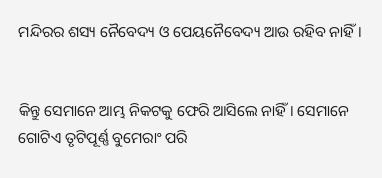ମନ୍ଦିରର ଶସ୍ୟ ନୈବେଦ୍ୟ ଓ ପେୟନୈବେଦ୍ୟ ଆଉ ରହିବ ନାହିଁ।


କିନ୍ତୁ ସେମାନେ ଆମ୍ଭ ନିକଟକୁ ଫେରି ଆସିଲେ ନାହିଁ। ସେମାନେ ଗୋଟିଏ ତୃଟିପୂର୍ଣ୍ଣ ବୁମେରାଂ ପରି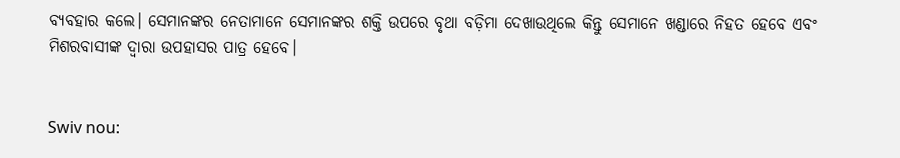ବ୍ୟବହାର କଲେ। ସେମାନଙ୍କର ନେତାମାନେ ସେମାନଙ୍କର ଶକ୍ତି ଉପରେ ବୃଥା ବଡ଼ିମା ଦେଖାଉଥିଲେ କିନ୍ତୁ ସେମାନେ ଖଣ୍ଡାରେ ନିହତ ହେବେ ଏବଂ ମିଶରବାସୀଙ୍କ ଦ୍ୱାରା ଉପହାସର ପାତ୍ର ହେବେ।


Swiv nou: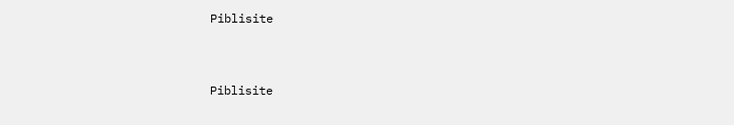Piblisite


Piblisite